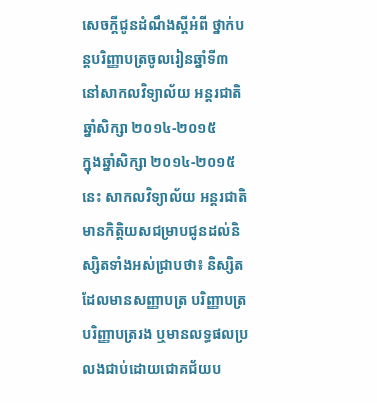សេចក្តីជូនដំណឹងស្តីអំពី ថ្នាក់បន្តបរិញ្ញាបត្រចូលរៀនឆ្នាំទី៣ នៅសាកលវិទ្យាល័យ អន្តរជាតិ ឆ្នាំសិក្សា ២០១៤-២០១៥
ក្នុងឆ្នាំសិក្សា ២០១៤-២០១៥ នេះ សាកលវិទ្យាល័យ អន្តរជាតិ មានកិត្តិយសជម្រាបជូនដល់និស្សិតទាំងអស់ជ្រាបថា៖ និស្សិតដែលមានសញ្ញាបត្រ បរិញ្ញាបត្រ បរិញ្ញាបត្ររង ឬមានលទ្ធផលប្រលងជាប់ដោយជោគជ័យប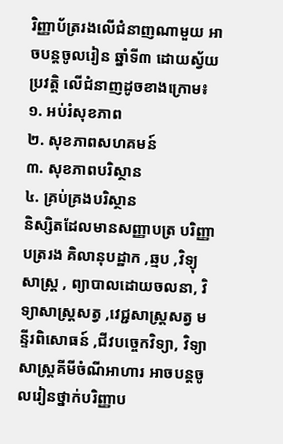រិញ្ញាប័ត្ររងលើជំនាញណាមួយ អាចបន្តចូលរៀន ឆ្នាំទី៣ ដោយស្វ័យប្រវត្តិ លើជំនាញដូចខាងក្រោម៖
១. អប់រំសុខភាព
២. សុខភាពសហគមន៍
៣. សុខភាពបរិស្ថាន
៤. គ្រប់គ្រងបរិស្ថាន
និស្សិតដែលមានសញ្ញាបត្រ បរិញ្ញាបត្ររង គិលានុបដ្ឋាក ,ឆ្មប ,វិទ្យុសាស្រ្ត , ព្យាបាលដោយចលនា, វិទ្យាសាស្រ្តសត្វ ,វេជ្ជសាស្រ្តសត្វ មន្ទីរពិសោធន៍ ,ជីវបច្ចេកវិទ្យា, វិទ្យាសាស្រ្តគីមីចំណីអាហារ អាចបន្តចូលរៀនថ្នាក់បរិញ្ញាប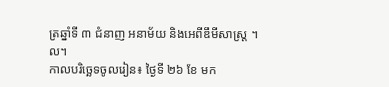ត្រឆ្នាំទី ៣ ជំនាញ អនាម័យ និងអេពីឌឹមីសាស្រ្ត ។ល។
កាលបរិច្ឆេទចូលរៀន៖ ថ្ងៃទី ២៦ ខែ មក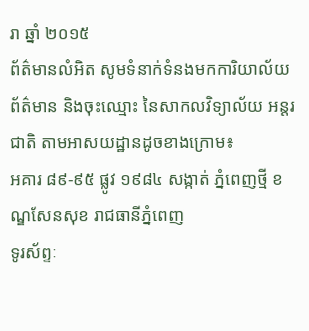រា ឆ្នាំ ២០១៥
ព័ត៌មានលំអិត សូមទំនាក់ទំនងមកការិយាល័យ ព័ត៌មាន និងចុះឈ្មោះ នៃសាកលវិទ្យាល័យ អន្តរជាតិ តាមអាសយដ្ឋានដូចខាងក្រោម៖
អគារ ៨៩-៩៥ ផ្លូវ ១៩៨៤ សង្កាត់ ភ្នំពេញថ្មី ខណ្ឌសែនសុខ រាជធានីភ្នំពេញ
ទូរស័ព្ទៈ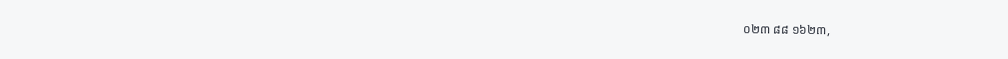០២៣ ៨៨ ១៦២៣,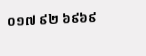០១៧ ៩២ ៦៩៦៩